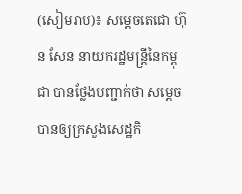(សៀមរាប)៖ សម្តេចតេជោ ហ៊ុន សែន នាយករដ្ឋមន្ត្រីនៃកម្ពុជា បានថ្លែងបញ្ជាក់ថា សម្តេចបានឲ្យក្រសួងសេដ្ឋកិ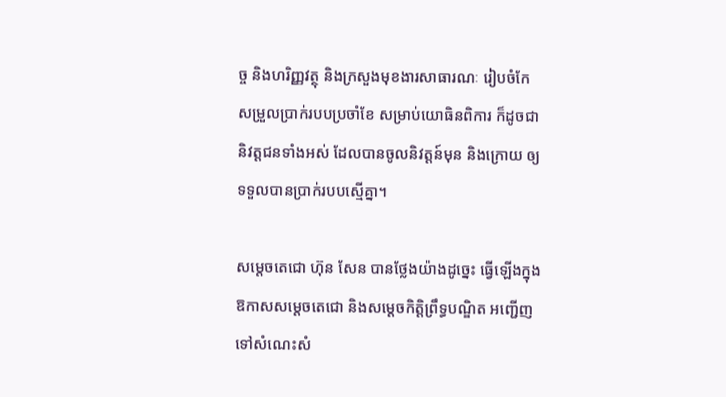ច្ច និងហរិញ្ញវត្ថុ និងក្រសួងមុខងារសាធារណៈ រៀបចំកែសម្រួលប្រាក់របបប្រចាំខែ សម្រាប់យោធិនពិការ ក៏ដូចជានិវត្តជនទាំងអស់ ដែលបានចូលនិវត្តន៍មុន និងក្រោយ ឲ្យទទួលបានប្រាក់របបស្មើគ្នា។

សម្តេចតេជោ ហ៊ុន សែន បានថ្លែងយ៉ាងដូច្នេះ ធ្វើឡើងក្នុងឱកាសសម្តេចតេជោ និងសម្តេចកិត្តិព្រឹទ្ធបណ្ឌិត អញ្ជើញទៅសំណេះសំ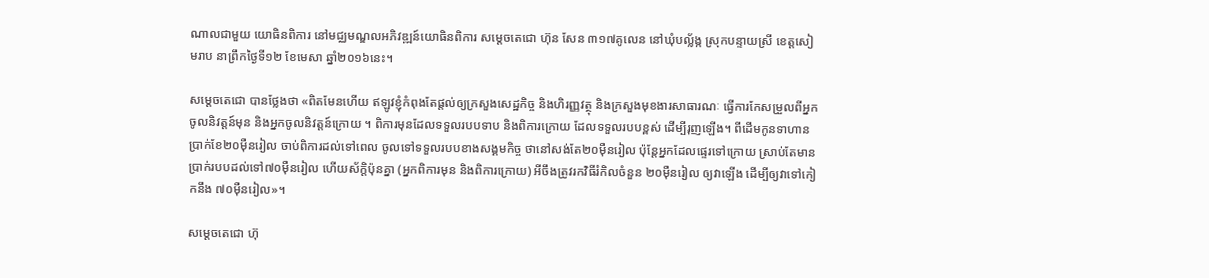ណាលជាមួយ យោធិនពិការ នៅមជ្ឈមណ្ឌលអភិវឌ្ឍន៍យោធិនពិការ សម្តេចតេជោ ហ៊ុន សែន ៣១៧គូលេន នៅឃុំបល្ល័ង្ក ស្រុកបន្ទាយស្រី ខេត្តសៀមរាប នាព្រឹកថ្ងៃទី១២ ខែមេសា ឆ្នាំ២០១៦នេះ។

សម្តេចតេជោ បានថ្លែងថា «ពិតមែនហើយ ឥឡូវខ្ញុំកំពុងតែផ្តល់ឲ្យក្រសួងសេដ្ឋកិច្ច និងហិរញ្ញវត្ថុ និងក្រសួងមុខងារសាធារណៈ ធ្វើការកែសម្រួលពីអ្នកចូលនិវត្តន៍មុន និងអ្នកចូលនិវត្តន៍ក្រោយ ។ ពិការមុនដែលទទួលរបបទាប និងពិការក្រោយ ដែលទទួលរបបខ្ពស់ ដើម្បីរុញឡើង។ ពីដើមកូនទាហាន ប្រាក់ខែ២០ម៉ឺនរៀល ចាប់ពិការដល់ទៅពេល ចូលទៅទទួលរបបខាងសង្គមកិច្ច ថានៅសង់តែ២០ម៉ឺនរៀល ប៉ុន្តែអ្នកដែលផ្ទេរទៅក្រោយ ស្រាប់តែមានប្រាក់របបដល់ទៅ៧០ម៉ឺនរៀល ហើយស័ក្តិប៉ុនគ្នា (អ្នកពិការមុន និងពិការក្រោយ) អីចឹងត្រូវរកវិធីរំកិលចំនួន ២០ម៉ឺនរៀល ឲ្យវាឡើង ដើម្បីឲ្យវាទៅកៀកនឹង ៧០ម៉ឺនរៀល»។

សម្តេចតេជោ ហ៊ុ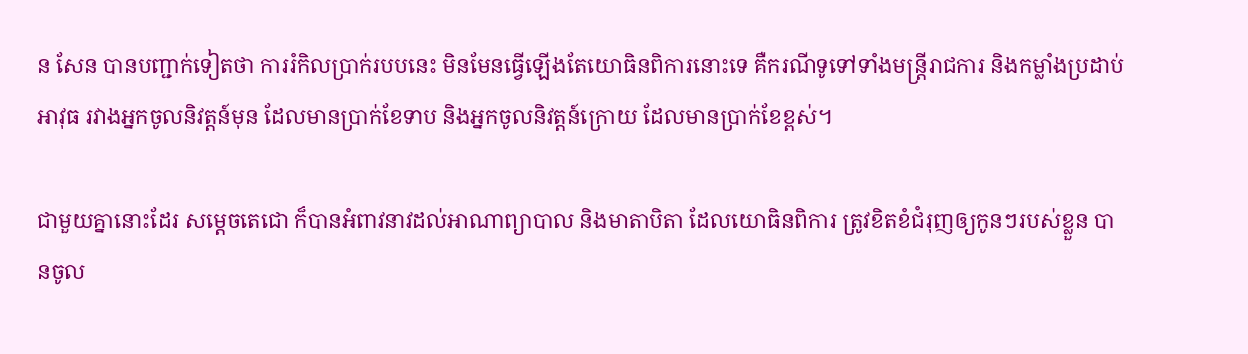ន សែន បានបញ្ជាក់ទៀតថា ការរំកិលប្រាក់របបនេះ មិនមែនធ្វើឡើងតែយោធិនពិការនោះទេ គឺករណីទូទៅទាំងមន្ត្រីរាជការ និងកម្លាំងប្រដាប់អាវុធ រវាងអ្នកចូលនិវត្តន៍មុន ដែលមានប្រាក់ខែទាប និងអ្នកចូលនិវត្តន៍ក្រោយ ដែលមានប្រាក់ខែខ្ពស់។

ជាមួយគ្នានោះដែរ សម្តេចតេជោ ក៏បានអំពាវនាវដល់អាណាព្យាបាល និងមាតាបិតា ដែលយោធិនពិការ ត្រូវខិតខំជំរុញឲ្យកូនៗរបស់ខ្លួន បានចូល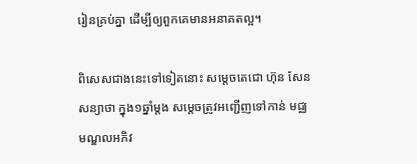រៀនគ្រប់គ្នា ដើម្បីឲ្យពួកគេមានអនាគតល្អ។

ពិសេសជាងនេះទៅទៀតនោះ សម្តេចតេជោ ហ៊ុន សែន សន្យាថា ក្នុង១ឆ្នាំម្តង សម្តេចត្រូវអញ្ជើញទៅកាន់ មជ្ឈមណ្ឌលអភិវ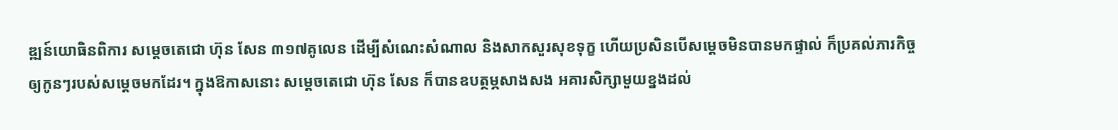ឌ្ឍន៍យោធិនពិការ សម្តេចតេជោ ហ៊ុន សែន ៣១៧គូលេន ដើម្បីសំណេះសំណាល និងសាកសួរសុខទុក្ខ ហើយប្រសិនបើសម្តេចមិនបានមកផ្ទាល់ ក៏ប្រគល់ភារកិច្ចឲ្យកូនៗរបស់សម្តេចមកដែរ។ ក្នុងឱកាសនោះ សម្តេចតេជោ ហ៊ុន សែន ក៏បានឧបត្ថម្ភសាងសង អគារសិក្សាមួយខ្នងដល់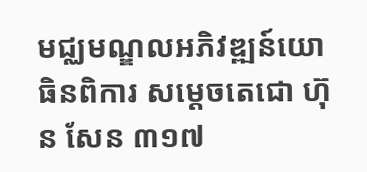មជ្ឈមណ្ឌលអភិវឌ្ឍន៍យោធិនពិការ សម្តេចតេជោ ហ៊ុន សែន ៣១៧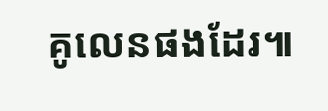គូលេនផងដែរ៕